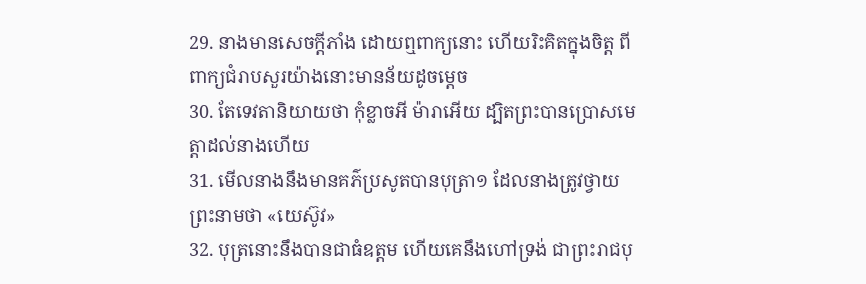29. នាងមានសេចក្ដីភាំង ដោយឮពាក្យនោះ ហើយរិះគិតក្នុងចិត្ត ពីពាក្យជំរាបសួរយ៉ាងនោះមានន័យដូចម្តេច
30. តែទេវតានិយាយថា កុំខ្លាចអី ម៉ារាអើយ ដ្បិតព្រះបានប្រោសមេត្តាដល់នាងហើយ
31. មើលនាងនឹងមានគភ៌ប្រសូតបានបុត្រា១ ដែលនាងត្រូវថ្វាយព្រះនាមថា «យេស៊ូវ»
32. បុត្រនោះនឹងបានជាធំឧត្តម ហើយគេនឹងហៅទ្រង់ ជាព្រះរាជបុ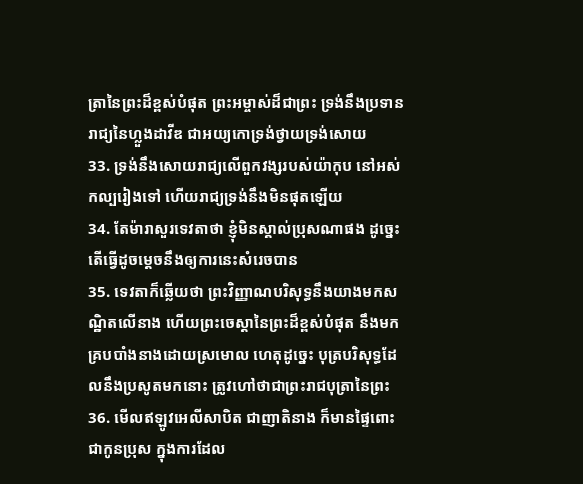ត្រានៃព្រះដ៏ខ្ពស់បំផុត ព្រះអម្ចាស់ដ៏ជាព្រះ ទ្រង់នឹងប្រទានរាជ្យនៃហ្លួងដាវីឌ ជាអយ្យកោទ្រង់ថ្វាយទ្រង់សោយ
33. ទ្រង់នឹងសោយរាជ្យលើពួកវង្សរបស់យ៉ាកុប នៅអស់កល្បរៀងទៅ ហើយរាជ្យទ្រង់នឹងមិនផុតឡើយ
34. តែម៉ារាសួរទេវតាថា ខ្ញុំមិនស្គាល់ប្រុសណាផង ដូច្នេះ តើធ្វើដូចម្តេចនឹងឲ្យការនេះសំរេចបាន
35. ទេវតាក៏ឆ្លើយថា ព្រះវិញ្ញាណបរិសុទ្ធនឹងយាងមកសណ្ឋិតលើនាង ហើយព្រះចេស្តានៃព្រះដ៏ខ្ពស់បំផុត នឹងមកគ្របបាំងនាងដោយស្រមោល ហេតុដូច្នេះ បុត្របរិសុទ្ធដែលនឹងប្រសូតមកនោះ ត្រូវហៅថាជាព្រះរាជបុត្រានៃព្រះ
36. មើលឥឡូវអេលីសាបិត ជាញាតិនាង ក៏មានផ្ទៃពោះជាកូនប្រុស ក្នុងការដែល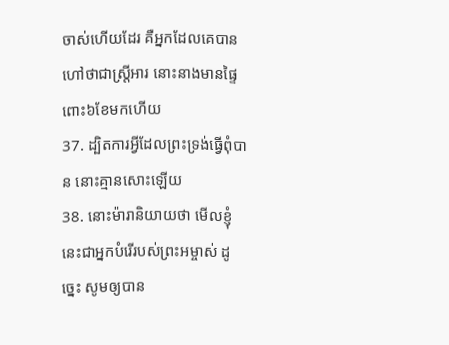ចាស់ហើយដែរ គឺអ្នកដែលគេបានហៅថាជាស្ត្រីអារ នោះនាងមានផ្ទៃពោះ៦ខែមកហើយ
37. ដ្បិតការអ្វីដែលព្រះទ្រង់ធ្វើពុំបាន នោះគ្មានសោះឡើយ
38. នោះម៉ារានិយាយថា មើលខ្ញុំនេះជាអ្នកបំរើរបស់ព្រះអម្ចាស់ ដូច្នេះ សូមឲ្យបាន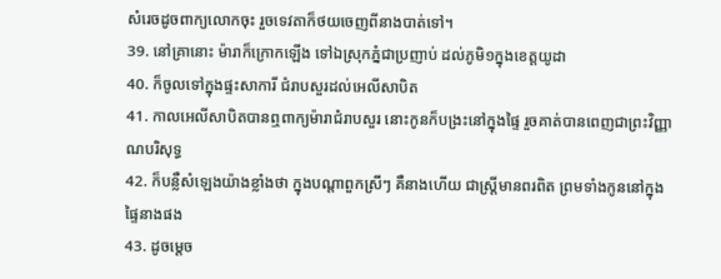សំរេចដូចពាក្យលោកចុះ រួចទេវតាក៏ថយចេញពីនាងបាត់ទៅ។
39. នៅគ្រានោះ ម៉ារាក៏ក្រោកឡើង ទៅឯស្រុកភ្នំជាប្រញាប់ ដល់ភូមិ១ក្នុងខេត្តយូដា
40. ក៏ចូលទៅក្នុងផ្ទះសាការី ជំរាបសួរដល់អេលីសាបិត
41. កាលអេលីសាបិតបានឮពាក្យម៉ារាជំរាបសួរ នោះកូនក៏បង្រះនៅក្នុងផ្ទៃ រួចគាត់បានពេញជាព្រះវិញ្ញាណបរិសុទ្ធ
42. ក៏បន្លឺសំឡេងយ៉ាងខ្លាំងថា ក្នុងបណ្តាពួកស្រីៗ គឺនាងហើយ ជាស្ត្រីមានពរពិត ព្រមទាំងកូននៅក្នុងផ្ទៃនាងផង
43. ដូចម្តេច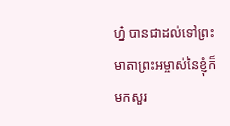ហ្ន៎ បានជាដល់ទៅព្រះមាតាព្រះអម្ចាស់នៃខ្ញុំក៏មកសួរ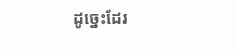ដូច្នេះដែរ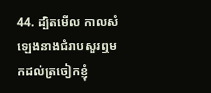44. ដ្បិតមើល កាលសំឡេងនាងជំរាបសួរឮមកដល់ត្រចៀកខ្ញុំ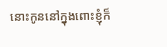នោះកូននៅក្នុងពោះខ្ញុំក៏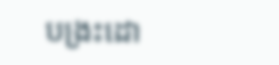បង្រះដោ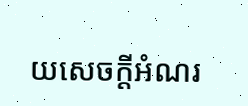យសេចក្ដីអំណរ